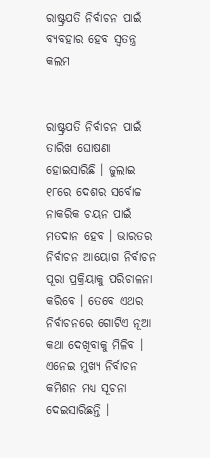ରାଷ୍ଟ୍ରପତି ନିର୍ବାଚନ ପାଇଁ ବ୍ୟବହାର ହେବ ସ୍ୱତନ୍ତ୍ର କଲମ


ରାଷ୍ଟ୍ରପତି ନିର୍ବାଚନ ପାଇଁ ତାରିଖ ଘୋଷଣା ହୋଇସାରିଛି । ଜୁଲାଇ ୧୮ରେ ଦେଶର ସର୍ବୋଚ୍ଚ ନାକରିକ ଚୟନ ପାଇଁ ମତଦାନ ହେବ । ଭାରତର ନିର୍ବାଚନ ଆୟୋଗ ନିର୍ବାଚନ ପୂରା ପ୍ରକ୍ରିୟାକୁ ପରିଚାଳନା କରିବେ । ତେବେ ଏଥର ନିର୍ବାଚନରେ ଗୋଟିଏ ନୂଆ କଥା ଦେଖିବାକୁ ମିଳିବ । ଏନେଇ ମୁଖ୍ୟ ନିର୍ବାଚନ କମିଶନ ମଧ୍ୟ ସୂଚନା ଦେଇସାରିଛନ୍ତି ।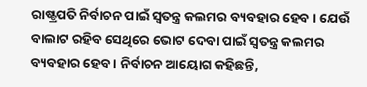ରାଷ୍ଟ୍ରପତି ନିର୍ବାଚନ ପାଇଁ ସ୍ୱତନ୍ତ୍ର କଲମର ବ୍ୟବହାର ହେବ । ଯେଉଁ ବାଲାଟ ରହିବ ସେଥିରେ ଭୋଟ ଦେବା ପାଇଁ ସ୍ୱତନ୍ତ୍ର କଲମର ବ୍ୟବହାର ହେବ । ନିର୍ବାଚନ ଆୟୋଗ କହିଛନ୍ତି,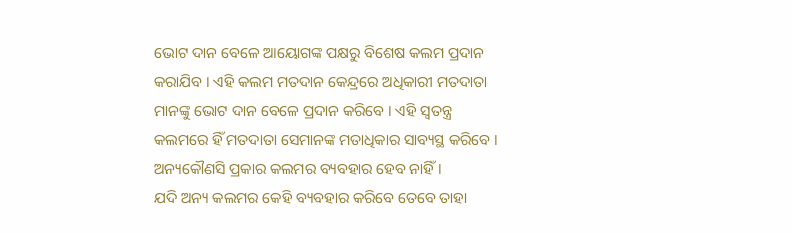ଭୋଟ ଦାନ ବେଳେ ଆୟୋଗଙ୍କ ପକ୍ଷରୁ ବିଶେଷ କଲମ ପ୍ରଦାନ କରାଯିବ । ଏହି କଲମ ମତଦାନ କେନ୍ଦ୍ରରେ ଅଧିକାରୀ ମତଦାତା ମାନଙ୍କୁ ଭୋଟ ଦାନ ବେଳେ ପ୍ରଦାନ କରିବେ । ଏହି ସ୍ୱତନ୍ତ୍ର କଲମରେ ହିଁ ମତଦାତା ସେମାନଙ୍କ ମତାଧିକାର ସାବ୍ୟସ୍ଥ କରିବେ । ଅନ୍ୟକୌଣସି ପ୍ରକାର କଲମର ବ୍ୟବହାର ହେବ ନାହିଁ ।
ଯଦି ଅନ୍ୟ କଲମର କେହି ବ୍ୟବହାର କରିବେ ତେବେ ତାହା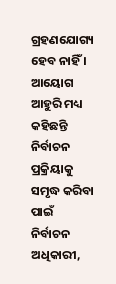ଗ୍ରହଣଯୋଗ୍ୟ ହେବ ନାହିଁ । ଆୟୋଗ ଆହୁରି ମଧ୍ୟ କହିଛନ୍ତି ନିର୍ବାଚନ ପ୍ରକ୍ରିୟାକୁ ସମୃଦ୍ଧ କରିବା ପାଇଁ ନିର୍ବାଚନ ଅଧିକାରୀ,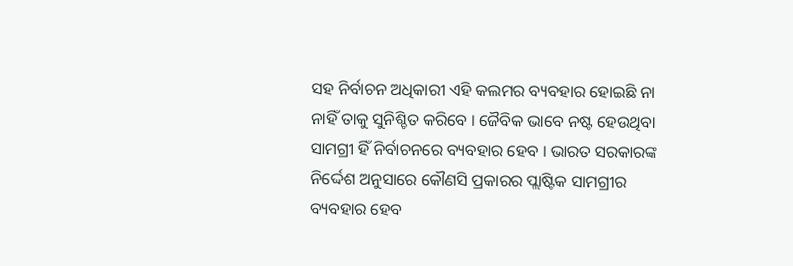ସହ ନିର୍ବାଚନ ଅଧିକାରୀ ଏହି କଲମର ବ୍ୟବହାର ହୋଇଛି ନା ନାହିଁ ତାକୁ ସୁନିଶ୍ଚିତ କରିବେ । ଜୈବିକ ଭାବେ ନଷ୍ଟ ହେଉଥିବା ସାମଗ୍ରୀ ହିଁ ନିର୍ବାଚନରେ ବ୍ୟବହାର ହେବ । ଭାରତ ସରକାରଙ୍କ ନିର୍ଦ୍ଦେଶ ଅନୁସାରେ କୌଣସି ପ୍ରକାରର ପ୍ଲାଷ୍ଟିକ ସାମଗ୍ରୀର ବ୍ୟବହାର ହେବ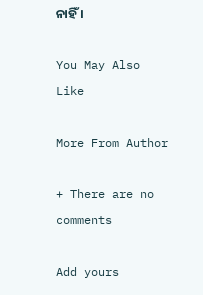ନାହିଁ ।

You May Also Like

More From Author

+ There are no comments

Add yours